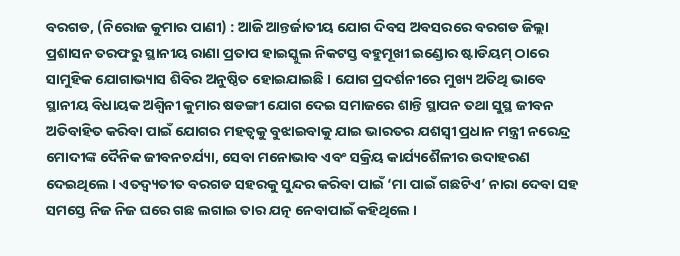ବରଗଡ, (ନିରୋଜ କୁମାର ପାଣୀ) : ଆଜି ଆନ୍ତର୍ଜାତୀୟ ଯୋଗ ଦିବସ ଅବସରରେ ବରଗଡ ଜିଲ୍ଲା ପ୍ରଶାସନ ତରଫରୁ ସ୍ଥାନୀୟ ରାଣା ପ୍ରତାପ ହାଇସ୍କୁଲ ନିକଟସ୍ତ ବହୁମୂଖୀ ଇଣ୍ଡୋର ଷ୍ଟାଡିୟମ୍ ଠାରେ ସାମୁହିକ ଯୋଗାଭ୍ୟାସ ଶିବିର ଅନୁଷ୍ଠିତ ହୋଇଯାଇଛି । ଯୋଗ ପ୍ରଦର୍ଶନୀରେ ମୁଖ୍ୟ ଅତିଥି ଭାବେ ସ୍ଥାନୀୟ ବିଧାୟକ ଅଶ୍ଵିନୀ କୁମାର ଷଡଙ୍ଗୀ ଯୋଗ ଦେଇ ସମାଜରେ ଶାନ୍ତି ସ୍ଥାପନ ତଥା ସୁସ୍ଥ ଜୀବନ ଅତିବାହିତ କରିବା ପାଇଁ ଯୋଗର ମହତ୍ଵକୁ ବୁଝାଇବାକୁ ଯାଇ ଭାରତର ଯଶସ୍ଵୀ ପ୍ରଧାନ ମନ୍ତ୍ରୀ ନରେନ୍ଦ୍ର ମୋଦୀଙ୍କ ଦୈନିକ ଜୀବନଚର୍ଯ୍ୟା, ସେବା ମନୋଭାବ ଏବଂ ସକ୍ରିୟ କାର୍ଯ୍ୟଶୈଳୀର ଉଦାହରଣ ଦେଇଥିଲେ । ଏତଦ୍ବ୍ୟତୀତ ବରଗଡ ସହରକୁ ସୁନ୍ଦର କରିବା ପାଇଁ ‘ମା ପାଇଁ ଗଛଟିଏ’ ନାରା ଦେବା ସହ ସମସ୍ତେ ନିଜ ନିଜ ଘରେ ଗଛ ଲଗାଇ ତାର ଯତ୍ନ ନେବାପାଇଁ କହିଥିଲେ ।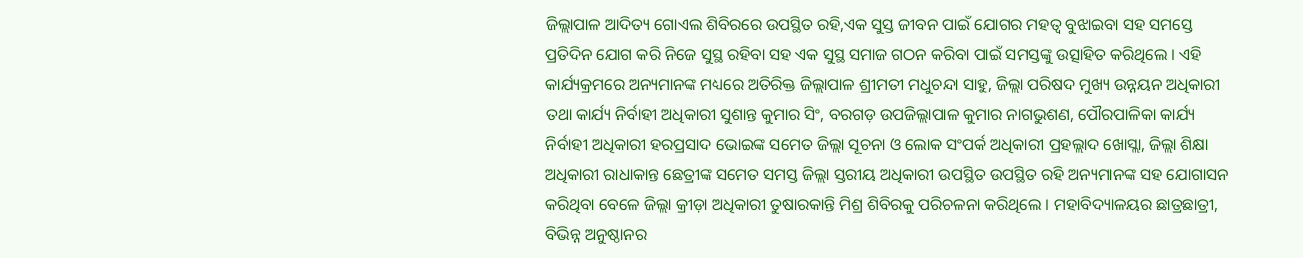ଜିଲ୍ଲାପାଳ ଆଦିତ୍ୟ ଗୋଏଲ ଶିବିରରେ ଉପସ୍ଥିତ ରହି,ଏକ ସୁସ୍ତ ଜୀବନ ପାଇଁ ଯୋଗର ମହତ୍ଵ ବୁଝାଇବା ସହ ସମସ୍ତେ ପ୍ରତିଦିନ ଯୋଗ କରି ନିଜେ ସୁସ୍ଥ ରହିବା ସହ ଏକ ସୁସ୍ଥ ସମାଜ ଗଠନ କରିବା ପାଇଁ ସମସ୍ତଙ୍କୁ ଉତ୍ସାହିତ କରିଥିଲେ । ଏହି କାର୍ଯ୍ୟକ୍ରମରେ ଅନ୍ୟମାନଙ୍କ ମଧ୍ୟରେ ଅତିରିକ୍ତ ଜିଲ୍ଲାପାଳ ଶ୍ରୀମତୀ ମଧୁଚନ୍ଦା ସାହୁ, ଜିଲ୍ଲା ପରିଷଦ ମୁଖ୍ୟ ଉନ୍ନୟନ ଅଧିକାରୀ ତଥା କାର୍ଯ୍ୟ ନିର୍ବାହୀ ଅଧିକାରୀ ସୁଶାନ୍ତ କୁମାର ସିଂ, ବରଗଡ଼ ଉପଜିଲ୍ଲାପାଳ କୁମାର ନାଗଭୁଶଣ, ପୌରପାଳିକା କାର୍ଯ୍ୟ ନିର୍ବାହୀ ଅଧିକାରୀ ହରପ୍ରସାଦ ଭୋଇଙ୍କ ସମେତ ଜିଲ୍ଲା ସୂଚନା ଓ ଲୋକ ସଂପର୍କ ଅଧିକାରୀ ପ୍ରହଲ୍ଲାଦ ଖୋସ୍ଲା, ଜିଲ୍ଲା ଶିକ୍ଷା ଅଧିକାରୀ ରାଧାକାନ୍ତ ଛେତ୍ରୀଙ୍କ ସମେତ ସମସ୍ତ ଜିଲ୍ଲା ସ୍ତରୀୟ ଅଧିକାରୀ ଉପସ୍ଥିତ ଉପସ୍ଥିତ ରହି ଅନ୍ୟମାନଙ୍କ ସହ ଯୋଗାସନ କରିଥିବା ବେଳେ ଜିଲ୍ଲା କ୍ରୀଡ଼ା ଅଧିକାରୀ ତୁଷାରକାନ୍ତି ମିଶ୍ର ଶିବିରକୁ ପରିଚଳନା କରିଥିଲେ । ମହାବିଦ୍ୟାଳୟର ଛାତ୍ରଛାତ୍ରୀ, ବିଭିନ୍ନ ଅନୁଷ୍ଠାନର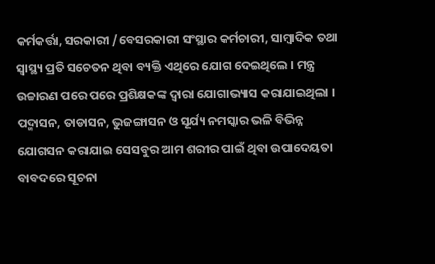କର୍ମକର୍ତ୍ତା, ସରକାରୀ /ବେସରକାରୀ ସଂସ୍ଥାର କର୍ମଚାରୀ, ସାମ୍ବାଦିକ ତଥା ସ୍ୱାସ୍ଥ୍ୟ ପ୍ରତି ସଚେତନ ଥିବା ବ୍ୟକ୍ତି ଏଥିରେ ଯୋଗ ଦେଇଥିଲେ । ମନ୍ତ୍ର ଉଚ୍ଚାରଣ ପରେ ପରେ ପ୍ରଶିକ୍ଷକଙ୍କ ଦ୍ୱାରା ଯୋଗାଭ୍ୟାସ କରାଯାଇଥିଲା । ପଦ୍ମାସନ, ତାଡାସନ, ଭୁଜଙ୍ଗାସନ ଓ ସୂର୍ଯ୍ୟ ନମସ୍କାର ଭଳି ବିଭିନ୍ନ ଯୋଗସନ କରାଯାଇ ସେସବୁର ଆମ ଶରୀର ପାଇଁ ଥିବା ଉପାଦେୟତା ବାବଦରେ ସୂଚନା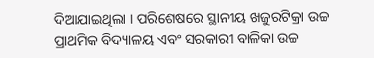ଦିଆଯାଇଥିଲା । ପରିଶେଷରେ ସ୍ଥାନୀୟ ଖଜୁରଟିକ୍ରା ଉଚ୍ଚ ପ୍ରାଥମିକ ବିଦ୍ୟାଳୟ ଏବଂ ସରକାରୀ ବାଳିକା ଉଚ୍ଚ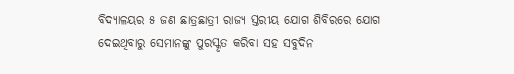ବିଦ୍ୟାଳୟର ୫ ଜଣ ଛାତ୍ରଛାତ୍ରୀ ରାଜ୍ୟ ସ୍ତରୀୟ ଯୋଗ ଶିବିରରେ ଯୋଗ ଦେଇଥିବାରୁ ସେମାନଙ୍କୁ ପୁରସ୍କୃତ କରିବା ସହ ସବୁଦିନ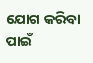ଯୋଗ କରିବା ପାଇଁ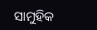ସାମୁହିକ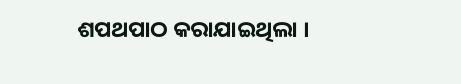ଶପଥପାଠ କରାଯାଇଥିଲା ।